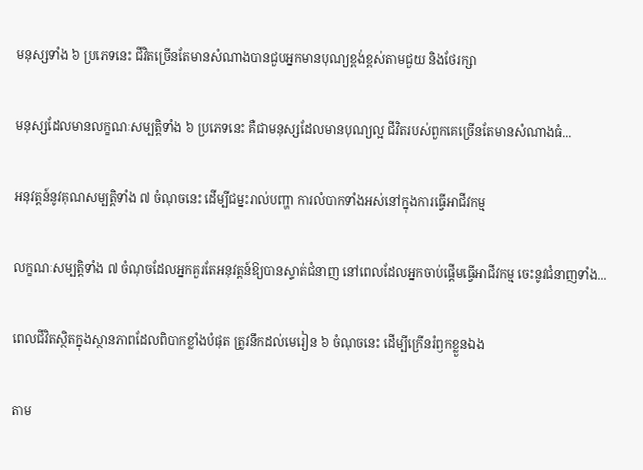មនុស្សទាំង ៦ ប្រភេទនេះ ជីវិតច្រើនតែមានសំណាងបានជួបអ្នកមានបុណ្យខ្ពង់ខ្ពស់តាមជួយ និងថែរក្សា

មនុស្សដែលមានលក្ខណៈសម្បត្តិទាំង ៦ ប្រភេទនេះ គឺជាមនុស្សដែលមានបុណ្យល្អ ជីវិតរបស់ពួកគេច្រើនតែមានសំណាងធំ...

អនុវត្តន៍នូវគុណសម្បត្តិទាំង ៧ ចំណុចនេះ ដើម្បីជម្នះរាល់បញ្ហា ការលំបាកទាំងអស់នៅក្នុងការធ្វើអាជីវកម្ម

លក្ខណៈសម្បត្តិទាំង ៧ ចំណុចដែលអ្នកគួរតែអនុវត្តន៍ឱ្យបានស្ទាត់ជំនាញ នៅពេលដែលអ្នកចាប់ផ្ដើមធ្វើអាជីវកម្ម ចេះនូវជំនាញទាំង...

ពេលជីវិតស្ថិតក្នុងស្ថានភាពដែលពិបាកខ្លាំងបំផុត ត្រូវនឹកដល់មេរៀន ៦ ចំណុចនេះ ដើម្បីក្រើនរំឭកខ្លួនឯង

តាម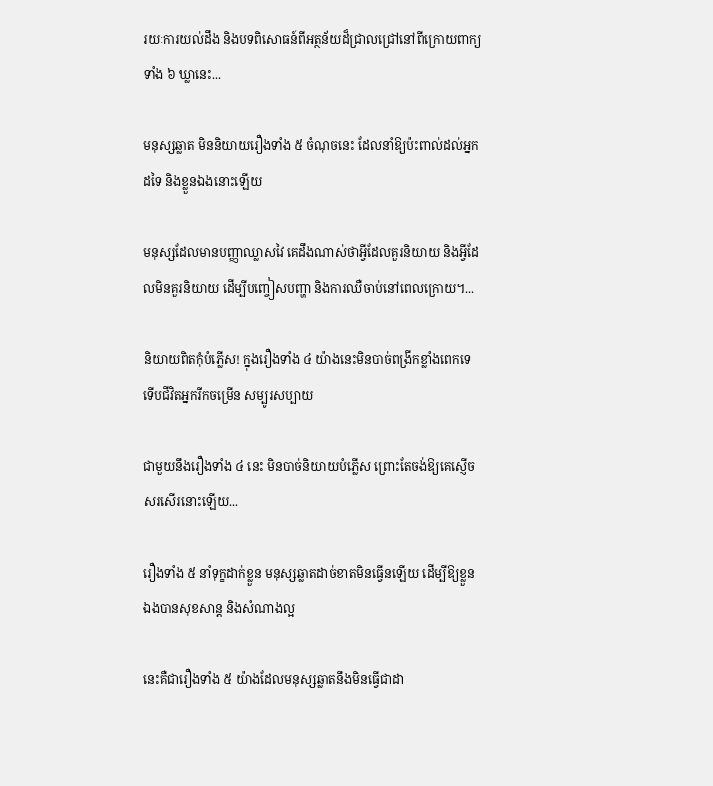រយៈការយល់ដឹង និងបទពិសោធន៍ពីអត្ថន័យដ៏ជ្រាលជ្រៅនៅពីក្រោយពាក្យទាំង ៦ ឃ្លានេះ...

មនុស្សឆ្លាត មិននិយាយរឿងទាំង ៥ ចំណុចនេះ ដែលនាំឱ្យប៉ះពាល់ដល់អ្នកដទៃ និងខ្លួនឯងនោះឡើយ

មនុស្សដែលមានបញ្ញាឈ្លាសវៃ គេដឹងណាស់ថាអ្វីដែលគួរនិយាយ និងអ្វីដែលមិនគួរនិយាយ ដើម្បីបញ្ចៀសបញ្ហា និងការឈឺចាប់នៅពេលក្រោយ។...

និយាយពិតកុំបំភ្លើស! ក្នុងរឿងទាំង ៤ យ៉ាងនេះមិនបាច់ពង្រីកខ្លាំងពេកទេ ទើបជីវិតអ្នករីកចម្រើន សម្បូរសប្បាយ

ជាមួយនឹងរឿងទាំង ៤ នេះ មិនបាច់និយាយបំភ្លើស ព្រោះតែចង់ឱ្យគេស្ញើចសរសើរនោះឡើយ...

រឿងទាំង ៥ នាំទុក្ខដាក់ខ្លួន មនុស្សឆ្លាតដាច់ខាតមិនធ្វើនឡើយ ដើម្បីឱ្យខ្លួនឯងបានសុខសាន្ត និងសំណាងល្អ

នេះគឺជារឿងទាំង ៥ យ៉ាងដែលមនុស្សឆ្លាតនឹងមិនធ្វើជាដា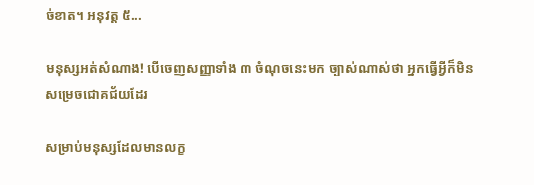ច់ខាត។ អនុវត្ត ៥...

មនុស្សអត់សំណាង! បើចេញសញ្ញាទាំង ៣ ចំណុចនេះមក ច្បាស់ណាស់ថា អ្នកធ្វើអ្វីក៏មិនសម្រេចជោគជ័យដែរ

សម្រាប់មនុស្សដែលមានលក្ខ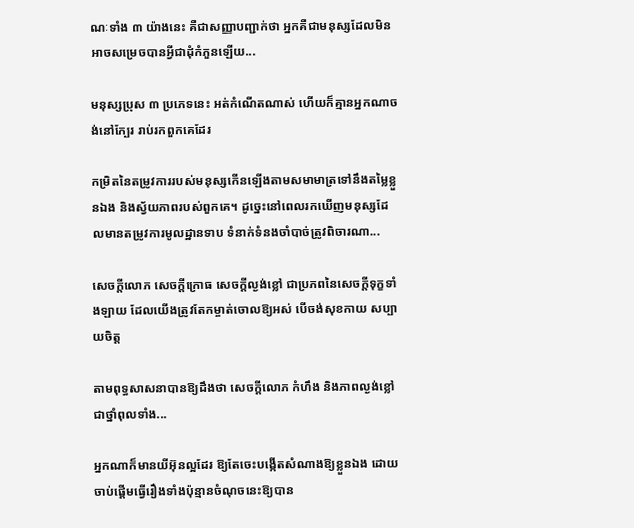ណៈទាំង ៣ យ៉ាងនេះ គឺជាសញ្ញាបញ្ជាក់ថា អ្នកគឺជាមនុស្សដែលមិនអាចសម្រេចបានអ្វីជាដុំកំភួនឡើយ...

មនុស្សប្រុស ៣ ប្រភេទនេះ អត់កំណើតណាស់ ហើយក៏គ្មានអ្នកណាចង់នៅក្បែរ រាប់រកពួកគេដែរ

កម្រិតនៃតម្រូវការរបស់មនុស្សកើនឡើងតាមសមាមាត្រទៅនឹងតម្លៃខ្លួនឯង និងស្វ័យភាពរបស់ពួកគេ។ ដូច្នេះនៅពេលរកឃើញមនុស្សដែលមានតម្រូវការមូលដ្ឋានទាប ទំនាក់ទំនងចាំបាច់ត្រូវពិចារណា...

សេចក្តីលោភ សេចក្តីក្រោធ សេចក្តីល្ងង់ខ្លៅ ជាប្រភពនៃសេចក្តីទុក្ខទាំងឡាយ ដែលយើងត្រូវតែកម្ចាត់ចោលឱ្យអស់ បើចង់សុខកាយ សប្បាយចិត្ត

តាមពុទ្ធសាសនាបានឱ្យដឹងថា សេចក្ដីលោភ កំហឹង និងភាពល្ងង់ខ្លៅ ជាថ្នាំពុលទាំង...

អ្នកណាក៏មានយីអ៊ុនល្អដែរ ឱ្យតែចេះបង្កើតសំណាងឱ្យខ្លួនឯង ដោយចាប់ផ្ដើមធ្វើរឿងទាំងប៉ុន្មានចំណុចនេះឱ្យបាន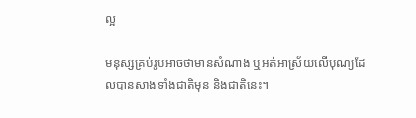ល្អ

មនុស្សគ្រប់រូបអាចថាមានសំណាង ឬអត់អាស្រ័យលើបុណ្យដែលបានសាងទាំងជាតិមុន និងជាតិនេះ។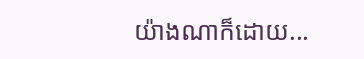យ៉ាងណាក៏ដោយ...